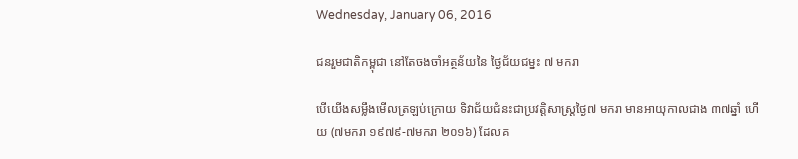Wednesday, January 06, 2016

ជនរួមជាតិកម្ពុជា នៅតែចងចាំអត្ថន័យនៃ ថ្ងៃជ័យជម្នះ ៧ មករា

បើយើងសម្លឹងមើលត្រឡប់ក្រោយ ទិវាជ័យជំនះជាប្រវត្តិសាស្រ្តថ្ងៃ៧ មករា មានអាយុកាលជាង ៣៧ឆ្នាំ ហើយ (៧មករា ១៩៧៩-៧មករា ២០១៦) ដែលគ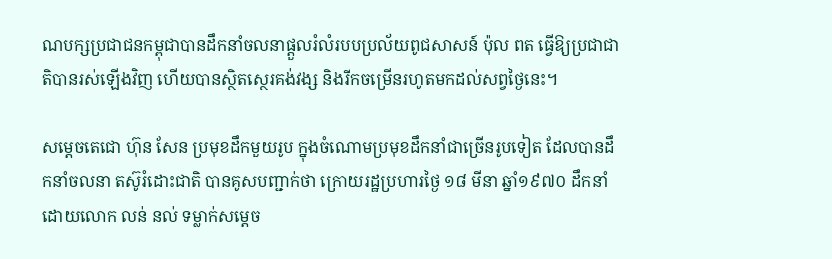ណបក្សប្រជាជនកម្ពុជាបានដឹកនាំចលនាផ្តួលរំលំរបបប្រល័យពូជសាសន៍ ប៉ុល ពត ធ្វើឱ្យប្រជាជាតិបានរស់ឡើងវិញ ហើយបានស្ថិតស្ថេរគង់វង្ស និងរីកចម្រើនរហូតមកដល់សព្វថ្ងៃនេះ។

សម្តេចតេជោ ហ៊ុន សែន ប្រមុខដឹកមួយរូប ក្នុងចំណោមប្រមុខដឹកនាំជាច្រើនរូបទៀត ដែលបានដឹកនាំចលនា តស៊ូរំដោះជាតិ បានគូសបញ្ជាក់ថា ក្រោយរដ្ឋប្រហារថ្ងៃ ១៨ មីនា ឆ្នាំ១៩៧០ ដឹកនាំដោយលោក លន់ នល់ ទម្លាក់សម្តេច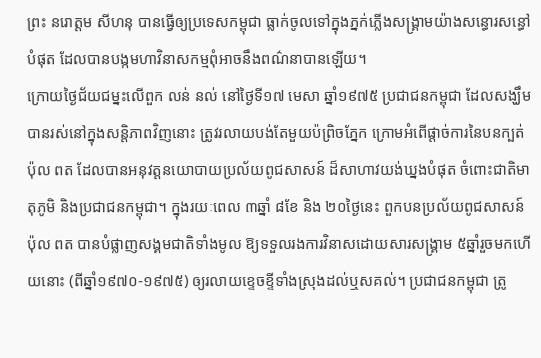ព្រះ នរោត្តម សីហនុ បានធ្វើឲ្យប្រទេសកម្ពុជា ធ្លាក់ចូលទៅក្នុងភ្នក់ភ្លើងសង្រ្គាមយ៉ាងសន្ធោរសន្ធៅបំផុត ដែលបានបង្កមហាវិនាសកម្មពុំអាចនឹងពណ៌នាបានឡើយ។
ក្រោយថ្ងៃជ័យជម្នះលើពួក លន់ នល់ នៅថ្ងៃទី១៧ មេសា ឆ្នាំ១៩៧៥ ប្រជាជនកម្ពុជា ដែលសង្ឃឹមបានរស់នៅក្នុងសន្តិភាពវិញនោះ ត្រូវរលាយបង់តែមួយប៉ព្រិចភ្នែក ក្រោមអំពើផ្តាច់ការនៃបនក្បត់ ប៉ុល ពត ដែលបានអនុវត្តនយោបាយប្រល័យពូជសាសន៍ ដ៏សាហាវយង់ឃ្នងបំផុត ចំពោះជាតិមាតុភូមិ និងប្រជាជនកម្ពុជា។ ក្នុងរយៈពេល ៣ឆ្នាំ ៨ខែ និង ២០ថ្ងៃនេះ ពួកបនប្រល័យពូជសាសន៍ ប៉ុល ពត បានបំផ្លាញសង្គមជាតិទាំងមូល ឱ្យទទួលរងការវិនាសដោយសារសង្រ្គាម ៥ឆ្នាំរួចមកហើយនោះ (ពីឆ្នាំ១៩៧០-១៩៧៥) ឲ្យរលាយខ្ទេចខ្ទីទាំងស្រុងដល់ឬសគល់។ ប្រជាជនកម្ពុជា ត្រូ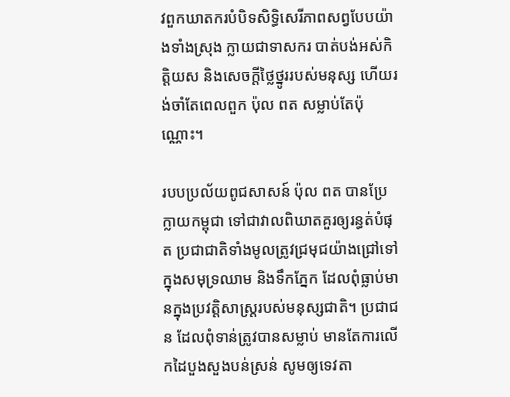វពួកឃាតករបំបិទសិទ្ធិសេរីភាពសព្វបែបយ៉ាងទាំងស្រុង ក្លាយជាទាសករ បាត់បង់អស់កិត្តិយស និងសេចក្តីថ្លៃថ្នូររបស់មនុស្ស ហើយរង់ចាំតែពេលពួក ប៉ុល ពត សម្លាប់តែប៉ុណ្ណោះ។

របបប្រល័យពូជសាសន៍ ប៉ុល ពត បានប្រែក្លាយកម្ពុជា ទៅជាវាលពិឃាតគួរឲ្យរន្ធត់បំផុត ប្រជាជាតិទាំងមូលត្រូវជ្រមុជយ៉ាងជ្រៅទៅក្នុងសមុទ្រឈាម និងទឹកភ្នែក ដែលពុំធ្លាប់មានក្នុងប្រវត្តិសាស្រ្តរបស់មនុស្សជាតិ។ ប្រជាជន ដែលពុំទាន់ត្រូវបានសម្លាប់ មានតែការលើកដៃបួងសួងបន់ស្រន់ សូមឲ្យទេវតា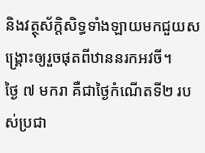និងវត្ថុស័ក្តិសិទ្ធទាំងឡាយមកជួយសង្រ្គោះឲ្យរួចផុតពីឋាននរកអវចី។
ថ្ងៃ ៧ មករា គឺជាថ្ងៃកំណើតទី២ របស់ប្រជា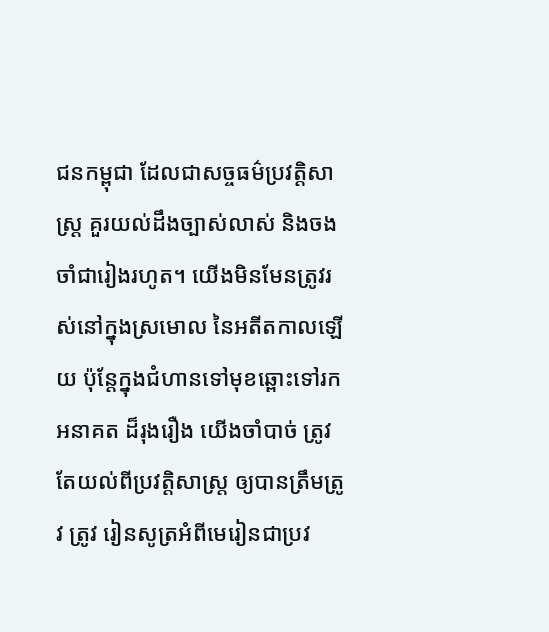ជនកម្ពុជា ដែលជាសច្ចធម៌ប្រវត្តិសាស្រ្ត គួរយល់ដឹងច្បាស់លាស់ និងចងចាំជារៀងរហូត។ យើងមិនមែនត្រូវរស់នៅក្នុងស្រមោល នៃអតីតកាលឡើយ ប៉ុន្តែក្នុងជំហានទៅមុខឆ្ពោះទៅរកអនាគត ដ៏រុងរឿង យើងចាំបាច់ ត្រូវតែយល់ពីប្រវត្តិសាស្រ្ត ឲ្យបានត្រឹមត្រូវ ត្រូវ រៀនសូត្រអំពីមេរៀនជាប្រវ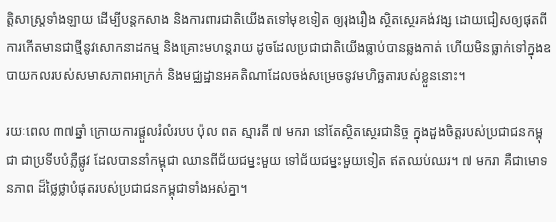ត្តិសាស្រ្តទាំងឡាយ ដើម្បីបន្តកសាង និងការពារជាតិយើងតទៅមុខទៀត ឲ្យរុងរឿង ស្ថិតសេ្ថរគង់វង្ស ដោយជៀសឲ្យផុតពីការកើតមានជាថ្មីនូវសោកនាដកម្ម និងគ្រោះមហន្តរាយ ដូចដែលប្រជាជាតិយើងធ្លាប់បានឆ្លងកាត់ ហើយមិនធ្លាក់ទៅក្នុងឧបាយកលរបស់សមាសភាពអាក្រក់ និងមជ្ឈដ្ឋានអគតិណាដែលចង់សម្រេចនូវមហិច្ឆតារបស់ខ្លួននោះ។

រយៈពេល ៣៧ឆ្នាំ ក្រោយការផ្តួលរំលំរបប ប៉ុល ពត ស្មារតី ៧ មករា នៅតែស្ថិតស្ថេរជានិច្ច ក្នុងដួងចិត្តរបស់ប្រជាជនកម្ពុជា ជាប្រទីបបំភ្លឺផ្លូវ ដែលបាននាំកម្ពុជា ឈានពីជ័យជម្នះមួយ ទៅជ័យជម្នះមួយទៀត ឥតឈប់ឈរ។ ៧ មករា គឺជាមោទនភាព ដ៏ថ្លៃថ្លាបំផុតរបស់ប្រជាជនកម្ពុជាទាំងអស់គ្នា។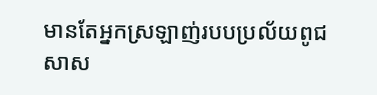មានតែអ្នកស្រឡាញ់របបប្រល័យពូជសាស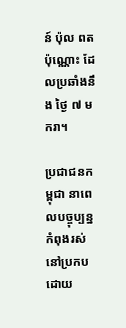ន៍ ប៉ុល ពត ប៉ុណ្ណោះ ដែលប្រឆាំងនឹង ថ្ងៃ ៧ មករា។

ប្រជាជនកម្ពុជា នាពេលបច្ចុប្បន្ន កំពុងរស់នៅប្រកបដោយ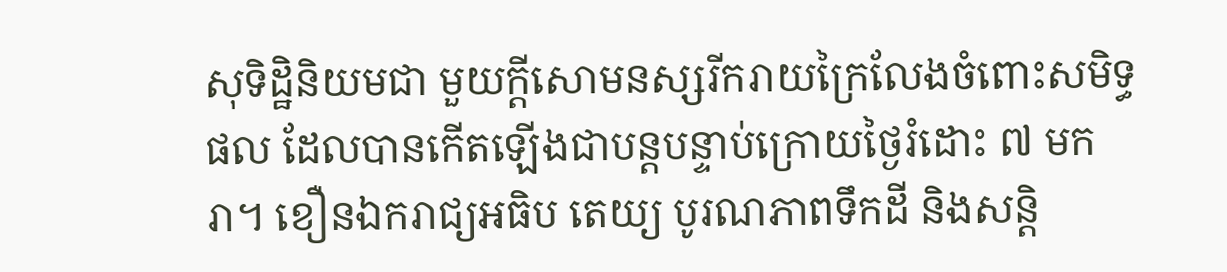សុទិដ្ឋិនិយមជា មួយក្តីសោមនស្សរីករាយក្រៃលែងចំពោះសមិទ្ធផល ដែលបានកើតឡើងជាបន្តបន្ទាប់ក្រោយថ្ងៃរំដោះ ៧ មករា។ ខឿនឯករាជ្យអធិប តេយ្យ បូរណភាពទឹកដី និងសន្តិ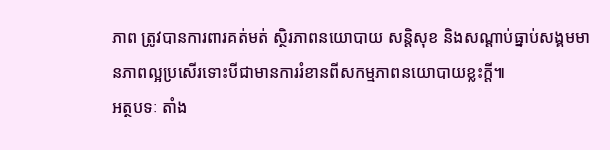ភាព ត្រូវបានការពារគត់មត់ ស្ថិរភាពនយោបាយ សន្តិសុខ និងសណ្តាប់ធ្នាប់សង្គមមានភាពល្អប្រសើរទោះបីជាមានការរំខានពីសកម្មភាពនយោបាយខ្លះក្តី៕
អត្ថបទៈ តាំង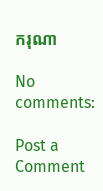ករុណា

No comments:

Post a Comment